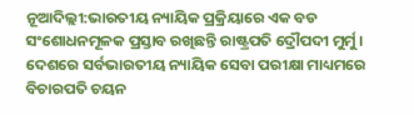ନୂଆଦିଲ୍ଲୀ:ଭାରତୀୟ ନ୍ୟାୟିକ ପ୍ରକ୍ରିୟାରେ ଏକ ବଡ ସଂଶୋଧନମୂଳକ ପ୍ରସ୍ତାବ ରଖିଛନ୍ତି ରାଷ୍ଟ୍ରପତି ଦ୍ରୌପଦୀ ମୁର୍ମୁ । ଦେଶରେ ସର୍ବଭାରତୀୟ ନ୍ୟାୟିକ ସେବା ପରୀକ୍ଷା ମାଧ୍ୟମରେ ବିଚାରପତି ଚୟନ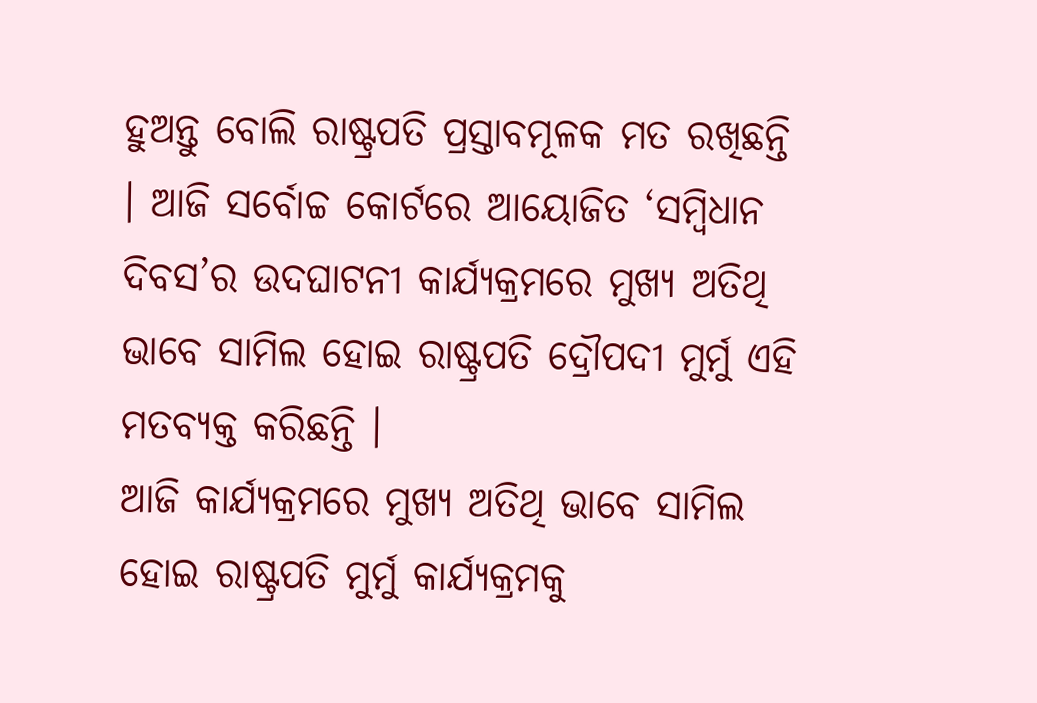ହୁଅନ୍ତୁ ବୋଲି ରାଷ୍ଟ୍ରପତି ପ୍ରସ୍ତାବମୂଳକ ମତ ରଖିଛନ୍ତି । ଆଜି ସର୍ବୋଚ୍ଚ କୋର୍ଟରେ ଆୟୋଜିତ ‘ସମ୍ବିଧାନ ଦିବସ’ର ଉଦଘାଟନୀ କାର୍ଯ୍ୟକ୍ରମରେ ମୁଖ୍ୟ ଅତିଥି ଭାବେ ସାମିଲ ହୋଇ ରାଷ୍ଟ୍ରପତି ଦ୍ରୌପଦୀ ମୁର୍ମୁ ଏହି ମତବ୍ୟକ୍ତ କରିଛନ୍ତି ।
ଆଜି କାର୍ଯ୍ୟକ୍ରମରେ ମୁଖ୍ୟ ଅତିଥି ଭାବେ ସାମିଲ ହୋଇ ରାଷ୍ଟ୍ରପତି ମୁର୍ମୁ କାର୍ଯ୍ୟକ୍ରମକୁ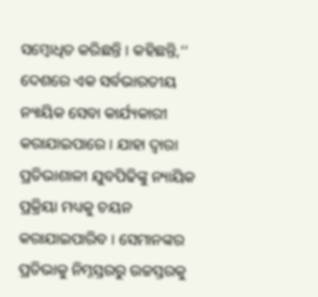ସମ୍ବୋଧିତ କରିଛନ୍ତି । କହିଛନ୍ତି,‘‘ ଦେଶରେ ଏକ ସର୍ବଭାରତୀୟ ନ୍ୟାୟିକ ସେବା କାର୍ଯ୍ୟକାରୀ କରାଯାଇପାରେ । ଯାହା ଦ୍ବାରା ପ୍ରତିଭାଶାଳୀ ଯୁବପିଢିଙ୍କୁ ନ୍ୟାୟିକ ପ୍ରକ୍ରିୟା ମଧ୍ୟକୁ ଚୟନ କରାଯାଇପାରିବ । ସେମାନଙ୍କର ପ୍ରତିଭାକୁ ନିମ୍ନସ୍ତରରୁ ଉଚ୍ଚସ୍ତରକୁ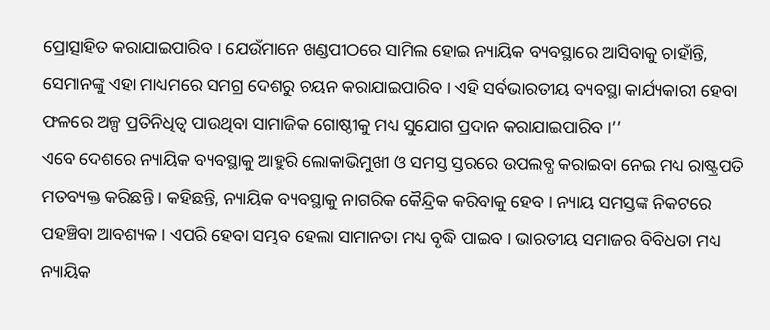ପ୍ରୋତ୍ସାହିତ କରାଯାଇପାରିବ । ଯେଉଁମାନେ ଖଣ୍ଡପୀଠରେ ସାମିଲ ହୋଇ ନ୍ୟାୟିକ ବ୍ୟବସ୍ଥାରେ ଆସିବାକୁ ଚାହାଁନ୍ତି, ସେମାନଙ୍କୁ ଏହା ମାଧ୍ୟମରେ ସମଗ୍ର ଦେଶରୁ ଚୟନ କରାଯାଇପାରିବ । ଏହି ସର୍ବଭାରତୀୟ ବ୍ୟବସ୍ଥା କାର୍ଯ୍ୟକାରୀ ହେବା ଫଳରେ ଅଳ୍ପ ପ୍ରତିନିଧିତ୍ବ ପାଉଥିବା ସାମାଜିକ ଗୋଷ୍ଠୀକୁ ମଧ୍ୟ ସୁଯୋଗ ପ୍ରଦାନ କରାଯାଇପାରିବ ।’’
ଏବେ ଦେଶରେ ନ୍ୟାୟିକ ବ୍ୟବସ୍ଥାକୁ ଆହୁରି ଲୋକାଭିମୁଖୀ ଓ ସମସ୍ତ ସ୍ତରରେ ଉପଲବ୍ଧ କରାଇବା ନେଇ ମଧ୍ୟ ରାଷ୍ଟ୍ରପତି ମତବ୍ୟକ୍ତ କରିଛନ୍ତି । କହିଛନ୍ତି, ନ୍ୟାୟିକ ବ୍ୟବସ୍ଥାକୁ ନାଗରିକ କୈନ୍ଦ୍ରିକ କରିବାକୁ ହେବ । ନ୍ୟାୟ ସମସ୍ତଙ୍କ ନିକଟରେ ପହଞ୍ଚିବା ଆବଶ୍ୟକ । ଏପରି ହେବା ସମ୍ଭବ ହେଲା ସାମାନତା ମଧ୍ୟ ବୃଦ୍ଧି ପାଇବ । ଭାରତୀୟ ସମାଜର ବିବିଧତା ମଧ୍ୟ ନ୍ୟାୟିକ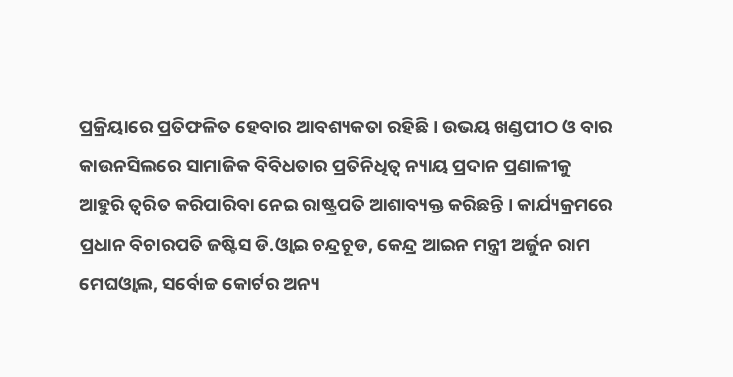ପ୍ରକ୍ରିୟାରେ ପ୍ରତିଫଳିତ ହେବାର ଆବଶ୍ୟକତା ରହିଛି । ଉଭୟ ଖଣ୍ଡପୀଠ ଓ ବାର କାଉନସିଲରେ ସାମାଜିକ ବିବିଧତାର ପ୍ରତିନିଧିତ୍ବ ନ୍ୟାୟ ପ୍ରଦାନ ପ୍ରଣାଳୀକୁ ଆହୁରି ତ୍ବରିତ କରିପାରିବା ନେଇ ରାଷ୍ଟ୍ରପତି ଆଶାବ୍ୟକ୍ତ କରିଛନ୍ତି । କାର୍ଯ୍ୟକ୍ରମରେ ପ୍ରଧାନ ବିଚାରପତି ଜଷ୍ଟିସ ଡି.ଓ୍ବାଇ ଚନ୍ଦ୍ରଚୂଡ, କେନ୍ଦ୍ର ଆଇନ ମନ୍ତ୍ରୀ ଅର୍ଜୁନ ରାମ ମେଘଓ୍ବାଲ, ସର୍ବୋଚ୍ଚ କୋର୍ଟର ଅନ୍ୟ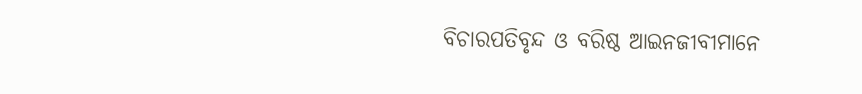ବିଚାରପତିବୃନ୍ଦ ଓ ବରିଷ୍ଠ ଆଇନଜୀବୀମାନେ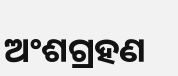ଅଂଶଗ୍ରହଣ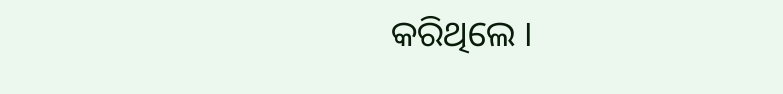କରିଥିଲେ ।